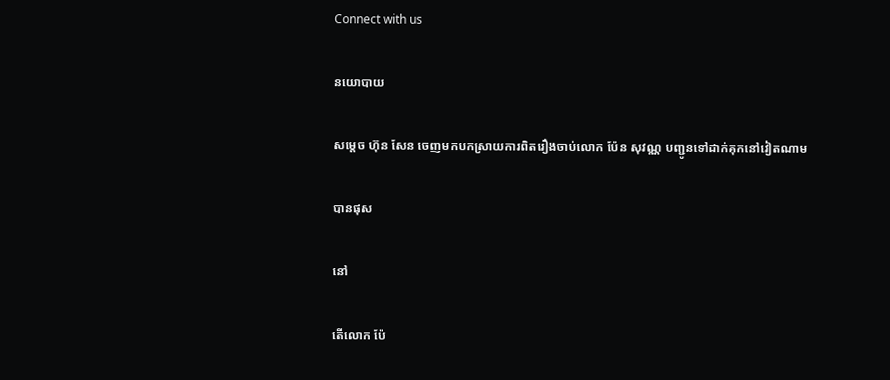Connect with us

នយោបាយ

សម្តេច ហ៊ុន សែន ចេញមកបកស្រាយការពិតរឿងចាប់លោក ប៉ែន សុវណ្ណ បញ្ជូនទៅដាក់គុកនៅវៀតណាម

បានផុស

នៅ

តើលោក ប៉ែ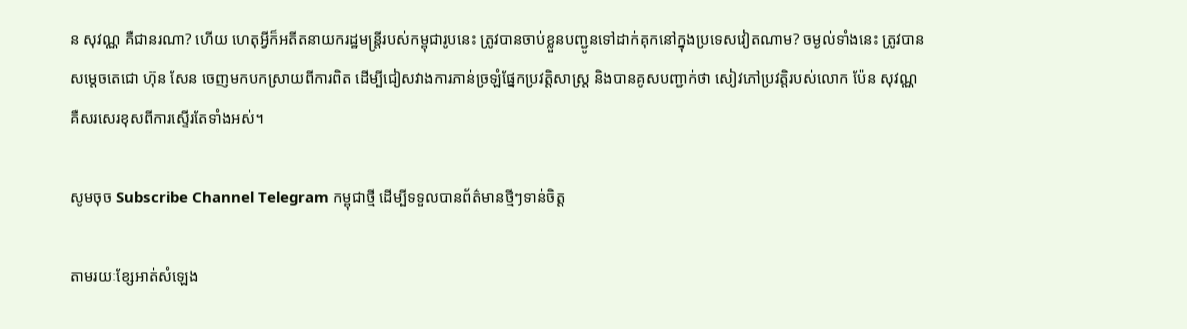ន សុវណ្ណ គឺជានរណា? ហើយ ហេតុអ្វីក៏អតីតនាយករដ្ឋមន្រ្តីរបស់កម្ពុជារូបនេះ ត្រូវបានចាប់ខ្លួនបញ្ជូនទៅដាក់គុកនៅក្នុងប្រទេសវៀតណាម? ចម្ងល់ទាំងនេះ ត្រូវបានសម្តេចតេជោ ហ៊ុន សែន ចេញមកបកស្រាយពីការពិត ដើម្បីជៀសវាងការភាន់ច្រឡំផ្នែកប្រវត្តិសាស្រ្ត និងបានគូសបញ្ជាក់ថា សៀវភៅប្រវត្តិរបស់លោក ប៉ែន សុវណ្ណ គឺសរសេរខុសពីការស្ទើរតែទាំងអស់។

សូមចុច Subscribe Channel Telegram កម្ពុជាថ្មី ដើម្បីទទួលបានព័ត៌មានថ្មីៗទាន់ចិត្ត

តាមរយៈខ្សែអាត់សំឡេង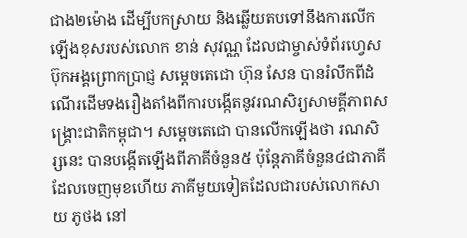ជាង២ម៉ោង ដើម្បីបកស្រាយ និងឆ្លើយតបទៅនឹងការលើកឡើងខុសរបស់លោក ខាន់ សុវណ្ណ ដែលជាម្ចាស់ទំព័រហ្វេសប៊ុកអង្គព្រោកប្រាជ្ញ សម្តេចតេជោ ហ៊ុន សែន បានរំលឹកពីដំណើរដើមទងរឿងតាំងពីការបង្កើតនូវរណសិរ្យសាមគ្គីភាពសង្រ្គោះជាតិកម្ពុជា។ សម្តេចតេជោ បានលើកឡើងថា រណសិរ្សនេះ បានបង្កើតឡើងពីភាគីចំនួន៥ ប៉ុន្តែភាគីចំនួន៤ជាភាគីដែលចេញមុខហើយ ភាគីមួយទៀតដែលជារបស់លោកសាយ ភូថង នៅ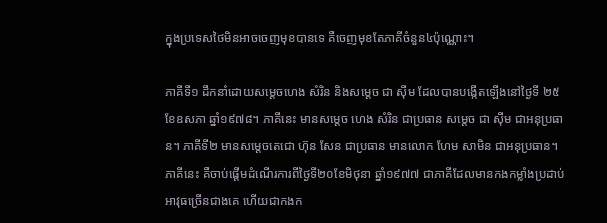ក្នុងប្រទេសថៃមិនអាចចេញមុខបានទេ គឺចេញមុខតែភាគីចំនួន៤ប៉ុណ្ណោះ។

ភាគីទី១ ដឹកនាំដោយសម្ដេចហេង សំរិន និងសម្ដេច ជា ស៊ីម ដែលបានបង្កើតឡើងនៅថ្ងៃទី ២៥ ខែឧសភា ឆ្នាំ១៩៧៨។ ភាគីនេះ មានសម្ដេច ហេង សំរិន ជាប្រធាន សម្ដេច ជា ស៊ីម ជាអនុប្រធាន។ ភាគីទី២ មានសម្ដេចតេជោ ហ៊ុន សែន ជាប្រធាន មានលោក ហែម សាមិន ជាអនុប្រធាន។ ភាគីនេះ គឺចាប់ផ្ដើមដំណើរការពីថ្ងៃទី២០ខែមិថុនា ឆ្នាំ១៩៧៧ ជាភាគីដែលមានកងកម្លាំងប្រដាប់អាវុធច្រើនជាងគេ ហើយជាកងក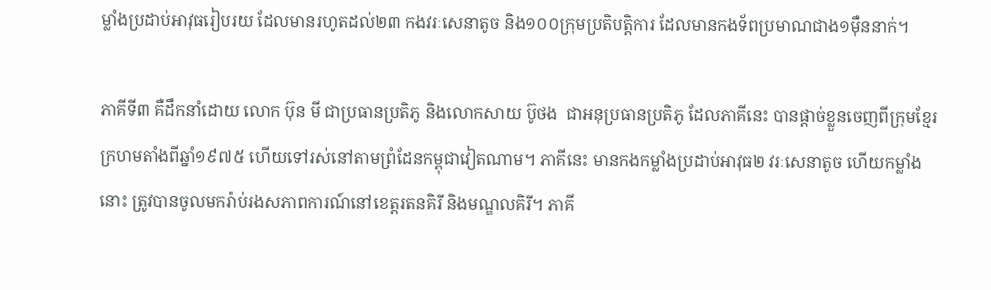ម្លាំងប្រដាប់អាវុធរៀបរយ ដែលមានរហូតដល់២៣ កងវរៈសេនាតូច និង១០០ក្រុមប្រតិបត្តិការ ដែលមានកងទ័ពប្រមាណជាង១ម៉ឺននាក់។

ភាគីទី៣ គឺដឹកនាំដោយ លោក ប៊ុន មី ជាប្រធានប្រតិភូ និងលោកសាយ ប៊ូថង  ជាអនុប្រធានប្រតិភូ ដែលភាគីនេះ បានផ្ដាច់ខ្លួនចេញពីក្រុមខ្មែរក្រហមតាំងពីឆ្នាំ១៩៧៥ ហើយទៅរស់នៅតាមព្រំដែនកម្ពុជាវៀតណាម។ ភាគីនេះ មានកងកម្លាំងប្រដាប់អាវុធ២ វរៈសេនាតូច ហើយកម្លាំងនោះ ត្រូវបានចូលមករ៉ាប់រងសភាពការណ៍នៅខេត្តរតនគិរី និងមណ្ឌលគិរី។ ភាគី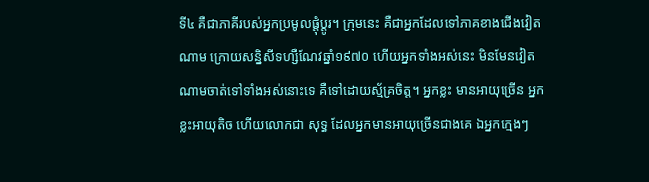ទី៤ គឺជាភាគីរបស់អ្នកប្រមូលផ្ដុំប្ដូរ។ ក្រុមនេះ គឺជាអ្នកដែលទៅភាគខាងជើងវៀតណាម ក្រោយសន្និសីទហ្សឺណែវឆ្នាំ១៩៧០ ហើយអ្នកទាំងអស់នេះ មិនមែនវៀតណាមចាត់ទៅទាំងអស់នោះទេ គឺទៅដោយស្ម័គ្រចិត្ត។ អ្នកខ្លះ មានអាយុច្រើន អ្នកខ្លះអាយុតិច ហើយលោកជា សុទ្ធ ដែលអ្នកមានអាយុច្រើនជាងគេ ឯអ្នកក្មេងៗ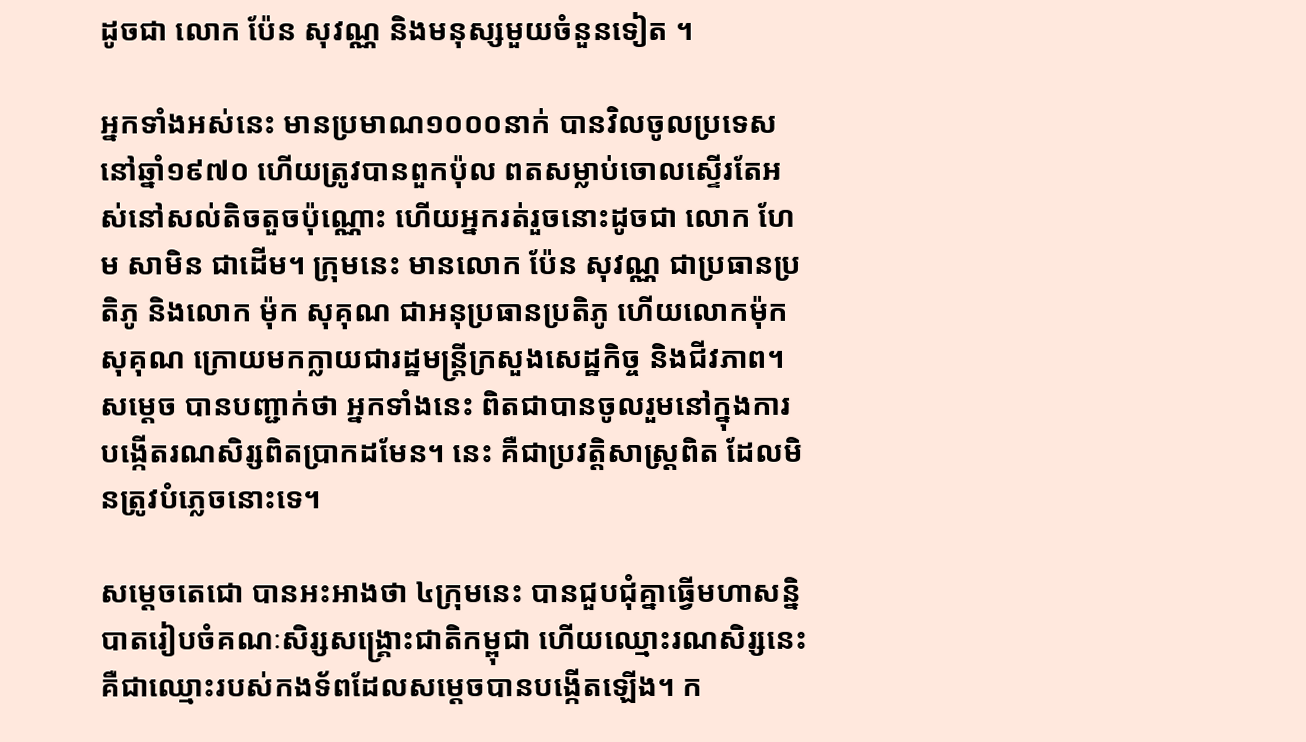ដូចជា លោក ប៉ែន សុវណ្ណ និងមនុស្សមួយចំនួនទៀត ។

អ្នកទាំងអស់នេះ មានប្រមាណ១០០០នាក់ បានវិលចូលប្រទេសនៅឆ្នាំ១៩៧០ ហើយត្រូវបានពួកប៉ុល ពតសម្លាប់ចោលស្ទើរតែអស់នៅសល់តិចតួចប៉ុណ្ណោះ ហើយអ្នករត់រួចនោះដូចជា លោក ហែម សាមិន ជាដើម។ ក្រុមនេះ មានលោក ប៉ែន សុវណ្ណ ជាប្រធានប្រតិភូ និងលោក ម៉ុក សុគុណ ជាអនុប្រធានប្រតិភូ ហើយលោកម៉ុក សុគុណ ក្រោយមកក្លាយជារដ្ឋមន្ត្រីក្រសួងសេដ្ឋកិច្ច និងជីវភាព។ សម្ដេច បានបញ្ជាក់ថា អ្នកទាំងនេះ ពិតជាបានចូលរួមនៅក្នុងការបង្កើតរណសិរ្សពិតប្រាកដមែន។ នេះ គឺជាប្រវត្តិសាស្រ្តពិត ដែលមិនត្រូវបំភ្លេចនោះទេ។

សម្ដេចតេជោ បានអះអាងថា ៤ក្រុមនេះ បានជួបជុំគ្នាធ្វើមហាសន្និបាតរៀបចំគណៈសិរ្សសង្គ្រោះជាតិកម្ពុជា ហើយឈ្មោះរណសិរ្សនេះ គឺជាឈ្មោះរបស់កងទ័ពដែលសម្ដេចបានបង្កើតឡើង។ ក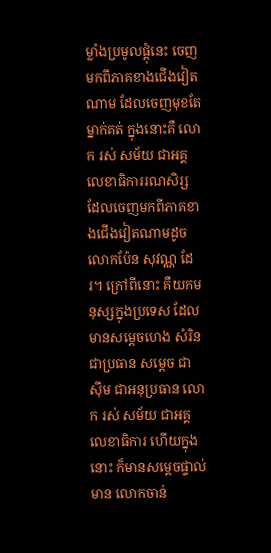ម្លាំងប្រមូលផ្ដុំនេះ ចេញមកពីភាគខាងជើងវៀតណាម ដែលចេញមុខតែម្នាក់គត់ ក្នុងនោះគឺ លោក រស់ សម័យ ជាអគ្គលេខាធិការរណសិរ្ស ដែលចេញមកពីភាគខាងជើងវៀតណាមដូចលោកប៉ែន សុវណ្ណ ដែរ។ ក្រៅពីនោះ គឺយកមនុស្សក្នុងប្រទេស ដែលមានសម្ដេចហេង សំរិន ជាប្រធាន សម្ដេច ជា ស៊ីម ជាអនុប្រធាន លោក រស់ សម័យ ជាអគ្គលេខាធិការ ហើយក្នុងនោះ ក៏មានសម្ដេចផ្ទាល់ មាន លោកចាន់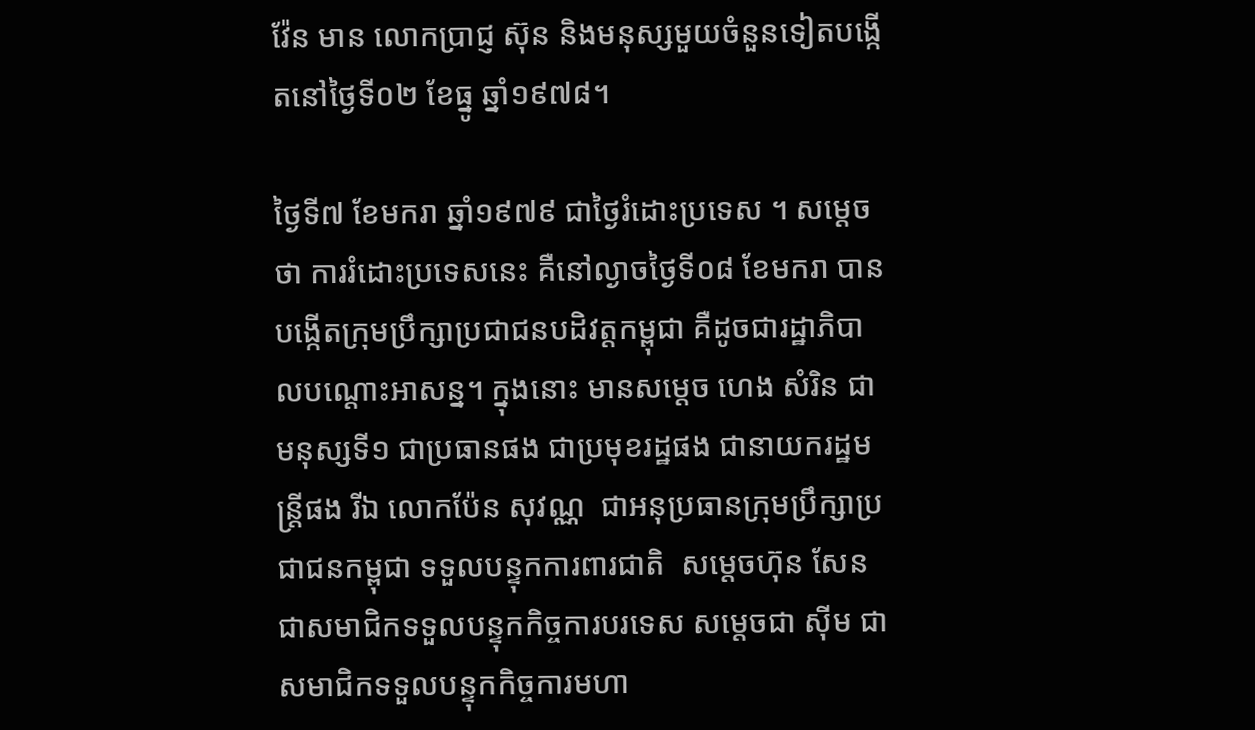វ៉ែន មាន លោកប្រាជ្ញ ស៊ុន និងមនុស្សមួយចំនួនទៀតបង្កើតនៅថ្ងៃទី០២ ខែធ្នូ ឆ្នាំ១៩៧៨។

ថ្ងៃទី៧ ខែមករា ឆ្នាំ១៩៧៩ ជាថ្ងៃរំដោះប្រទេស ។ សម្ដេចថា ការរំដោះប្រទេសនេះ គឺនៅល្ងាចថ្ងៃទី០៨ ខែមករា បានបង្កើតក្រុមប្រឹក្សាប្រជាជនបដិវត្តកម្ពុជា គឺដូចជារដ្ឋាភិបាលបណ្ដោះអាសន្ន។ ក្នុងនោះ មានសម្ដេច ហេង សំរិន ជាមនុស្សទី១ ជាប្រធានផង ជាប្រមុខរដ្ឋផង ជានាយករដ្ឋមន្ត្រីផង រីឯ លោកប៉ែន សុវណ្ណ  ជាអនុប្រធានក្រុមប្រឹក្សាប្រជាជនកម្ពុជា ទទួលបន្ទុកការពារជាតិ  សម្តេចហ៊ុន សែន ជាសមាជិកទទួលបន្ទុកកិច្ចការបរទេស សម្ដេចជា ស៊ីម ជាសមាជិកទទួលបន្ទុកកិច្ចការមហា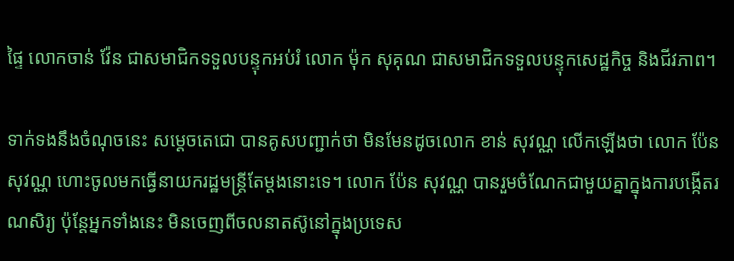ផ្ទៃ លោកចាន់ វ៉ែន ជាសមាជិកទទួលបន្ទុកអប់រំ លោក ម៉ុក សុគុណ ជាសមាជិកទទួលបន្ទុកសេដ្ឋកិច្ច និងជីវភាព។

ទាក់ទងនឹងចំណុចនេះ សម្ដេចតេជោ បានគូសបញ្ជាក់ថា មិនមែនដូចលោក ខាន់ សុវណ្ណ លើកឡើងថា លោក ប៉ែន សុវណ្ណ ហោះចូលមកធ្វើនាយករដ្ឋមន្ត្រីតែម្ដងនោះទេ។ លោក ប៉ែន សុវណ្ណ បានរួមចំណែកជាមួយគ្នាក្នុងការបង្កើតរណសិរ្យ ប៉ុន្តែអ្នកទាំងនេះ មិនចេញពីចលនាតស៊ូនៅក្នុងប្រទេស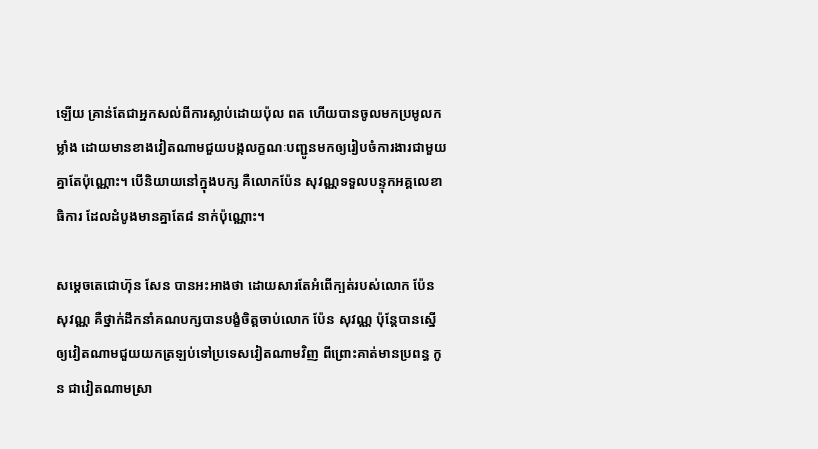ឡើយ គ្រាន់តែជាអ្នកសល់ពីការស្លាប់ដោយប៉ុល ពត ហើយបានចូលមកប្រមូលកម្លាំង ដោយមានខាងវៀតណាមជួយបង្កលក្ខណៈបញ្ជូនមកឲ្យរៀបចំការងារជាមួយគ្នាតែប៉ុណ្ណោះ។ បើនិយាយនៅក្នុងបក្ស គឺលោកប៉ែន សុវណ្ណទទួលបន្ទុកអគ្គលេខាធិការ ដែលដំបូងមានគ្នាតែ៨ នាក់ប៉ុណ្ណោះ។

សម្ដេចតេជោហ៊ុន សែន បានអះអាងថា ដោយសារតែអំពើក្បត់របស់លោក ប៉ែន សុវណ្ណ គឺថ្នាក់ដឹកនាំគណបក្សបានបង្ខំចិត្តចាប់លោក ប៉ែន សុវណ្ណ ប៉ុន្តែបានស្នើឲ្យវៀតណាមជួយយកត្រឡប់ទៅប្រទេសវៀតណាមវិញ ពីព្រោះគាត់មានប្រពន្ធ កូន ជាវៀតណាមស្រា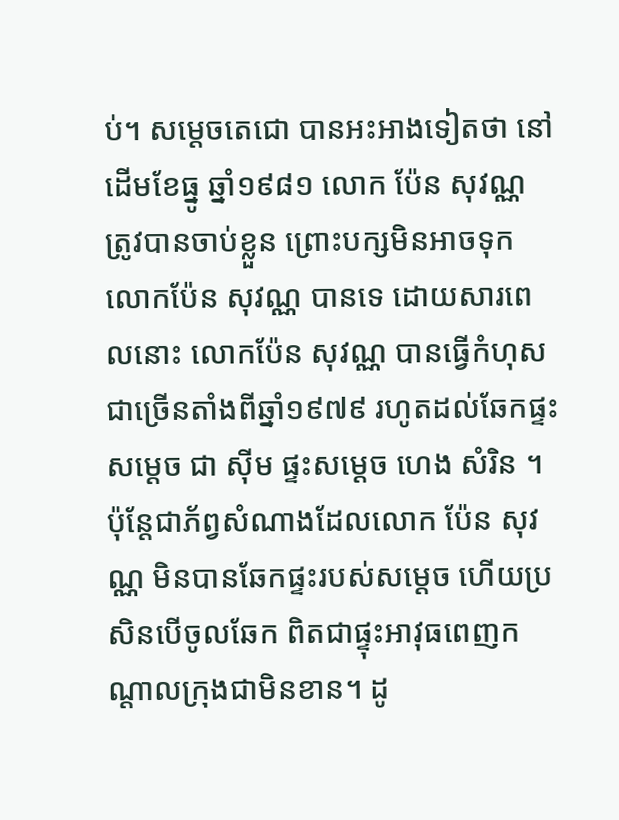ប់។ សម្តេចតេជោ បានអះអាងទៀតថា នៅដើមខែធ្នូ ឆ្នាំ១៩៨១ លោក ប៉ែន សុវណ្ណ ត្រូវបានចាប់ខ្លួន ព្រោះបក្សមិនអាចទុកលោកប៉ែន សុវណ្ណ បានទេ ដោយសារពេលនោះ លោកប៉ែន សុវណ្ណ បានធ្វើកំហុសជាច្រើនតាំងពីឆ្នាំ១៩៧៩ រហូតដល់ឆែកផ្ទះសម្ដេច ជា ស៊ីម ផ្ទះសម្ដេច ហេង សំរិន ។ ប៉ុន្តែជាភ័ព្វសំណាងដែលលោក ប៉ែន សុវណ្ណ មិនបានឆែកផ្ទះរបស់សម្ដេច ហើយប្រសិនបើចូលឆែក ពិតជាផ្ទុះអាវុធពេញកណ្ដាលក្រុងជាមិនខាន។ ដូ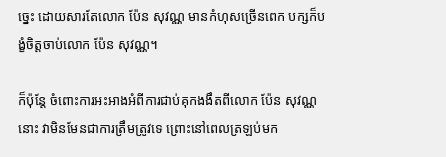ច្នេះ ដោយសារតែលោក ប៉ែន សុវណ្ណ មានកំហុសច្រើនពេក បក្សក៏បង្ខំចិត្តចាប់លោក ប៉ែន សុវណ្ណ។

ក៏ប៉ុន្តែ ចំពោះការអះអាងអំពីការជាប់គុកងងឹតពីលោក ប៉ែន សុវណ្ណនោះ វាមិនមែនជាការត្រឹមត្រូវទេ ព្រោះនៅពេលត្រឡប់មក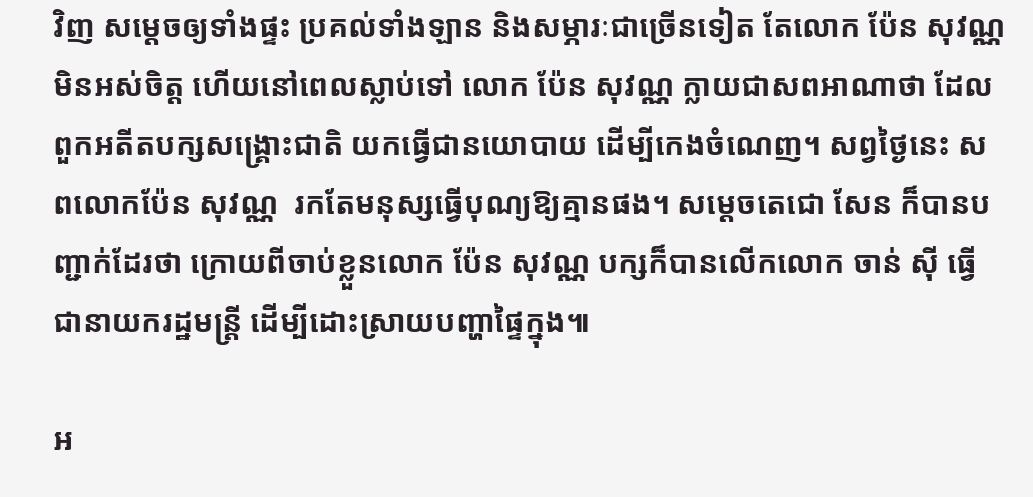វិញ សម្ដេចឲ្យទាំងផ្ទះ ប្រគល់ទាំងឡាន និងសម្ភារៈជាច្រើនទៀត តែលោក ប៉ែន សុវណ្ណ មិនអស់ចិត្ត ហើយនៅពេលស្លាប់ទៅ លោក ប៉ែន សុវណ្ណ ក្លាយជាសពអាណាថា ដែលពួកអតីតបក្សសង្គ្រោះជាតិ យកធ្វើជានយោបាយ ដើម្បីកេងចំណេញ។ សព្វថ្ងៃនេះ សពលោកប៉ែន សុវណ្ណ  រកតែមនុស្សធ្វើបុណ្យឱ្យគ្មានផង។ សម្តេចតេជោ សែន ក៏បានបញ្ជាក់ដែរថា ក្រោយពីចាប់ខ្លួនលោក ប៉ែន សុវណ្ណ បក្សក៏បានលើកលោក ចាន់ ស៊ី ធ្វើជានាយករដ្ឋមន្ត្រី ដើម្បីដោះស្រាយបញ្ហាផ្ទៃក្នុង៕

អ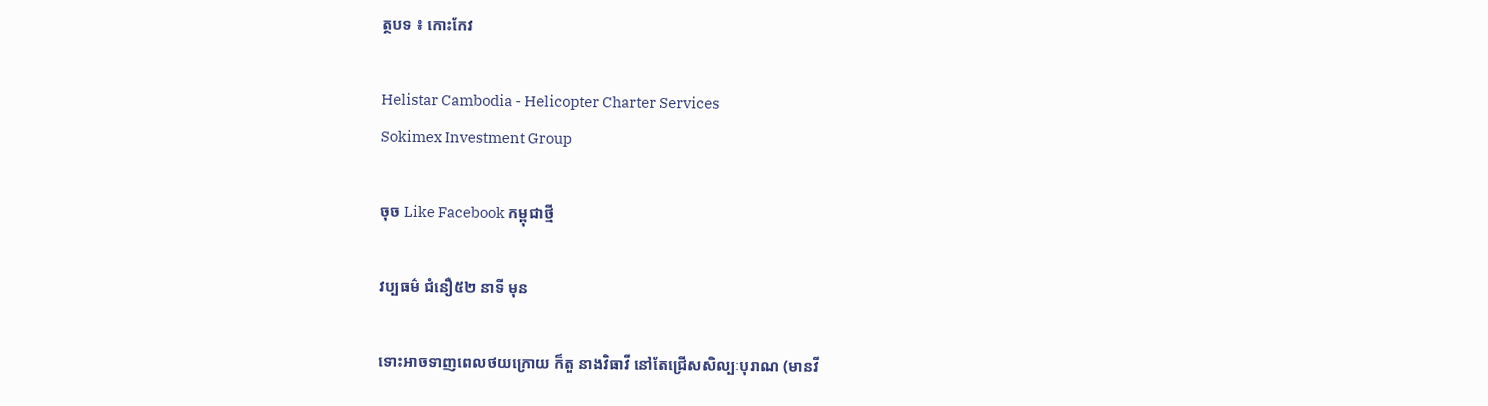ត្ថបទ ៖ កោះកែវ

Helistar Cambodia - Helicopter Charter Services
Sokimex Investment Group

ចុច Like Facebook កម្ពុជាថ្មី

វប្បធម៌ ជំនឿ៥២ នាទី មុន

ទោះអាចទាញពេលថយក្រោយ ក៏តួ នាងវិធាវី នៅតែជ្រើសសិល្បៈបុរាណ (មានវី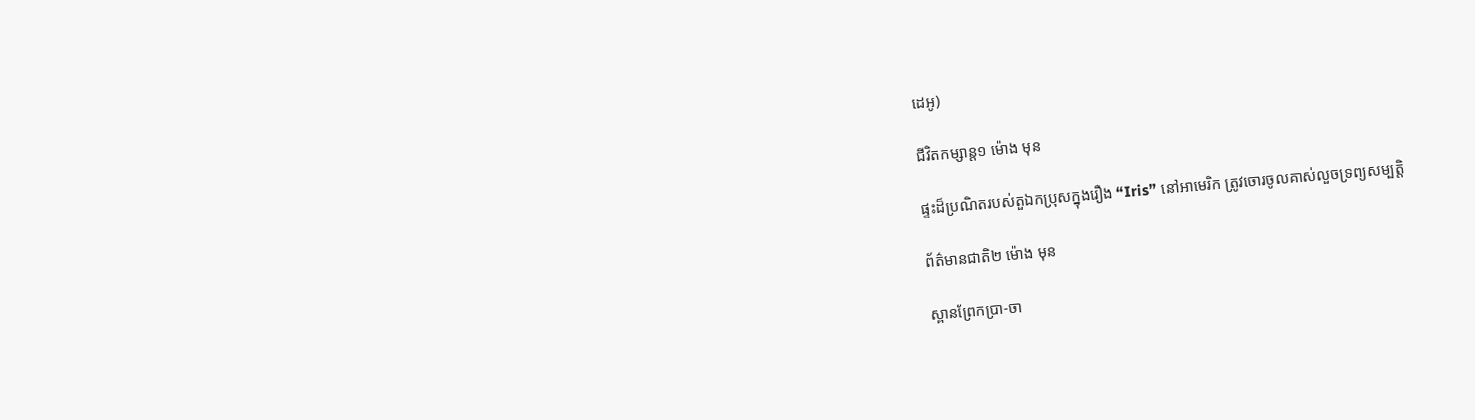ដេអូ)

ជីវិតកម្សាន្ដ១ ម៉ោង មុន

ផ្ទះដ៏ប្រណិតរបស់តួឯកប្រុសក្នុងរឿង “Iris” នៅអាមេរិក ត្រូវចោរចូលគាស់លួចទ្រព្យសម្បត្តិ

ព័ត៌មានជាតិ២ ម៉ោង មុន

ស្ពានព្រែកប្រា-ចា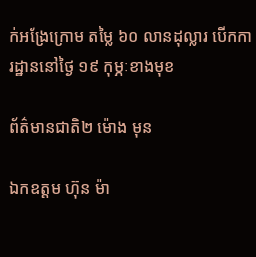ក់អង្រែក្រោម តម្លៃ ៦០ លានដុល្លារ បើកការដ្ឋាននៅថ្ងៃ ១៩ កុម្ភៈខាងមុខ

ព័ត៌មានជាតិ២ ម៉ោង មុន

ឯកឧត្ដម ហ៊ុន ម៉ា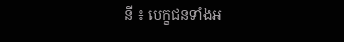នី ៖ បេក្ខជនទាំងអ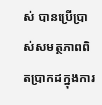ស់ បានប្រើប្រាស់សមត្ថភាពពិតប្រាកដក្នុងការ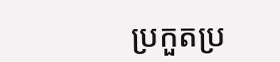ប្រកួតប្រ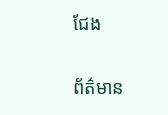ជែង

ព័ត៌មាន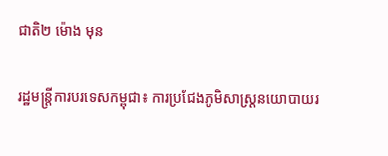ជាតិ២ ម៉ោង មុន

រដ្ឋមន្ត្រីការបរទេសកម្ពុជា៖ ការប្រជែងភូមិសាស្ត្រនយោបាយរ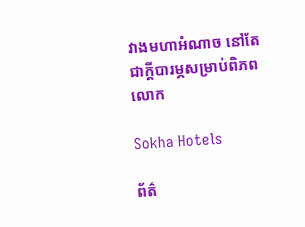វាងមហាអំណាច នៅតែជាក្ដីបារម្ភសម្រាប់ពិភពលោក

Sokha Hotels

ព័ត៌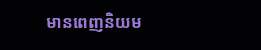មានពេញនិយម